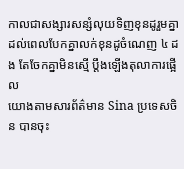កាលជាសង្សារសន្សំលុយទិញខុនដូរួមគ្នា ដល់ពេលបែកគ្នាលក់ខុនដូចំណេញ ៤ ដង តែចែកគ្នាមិនស្មើ ប្តឹងឡើងតុលាការផ្អើល
យោងតាមសារព័ត៌មាន Sina ប្រទេសចិន បានចុះ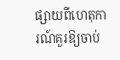ផ្សាយពីហេតុការណ៍គួរឱ្យចាប់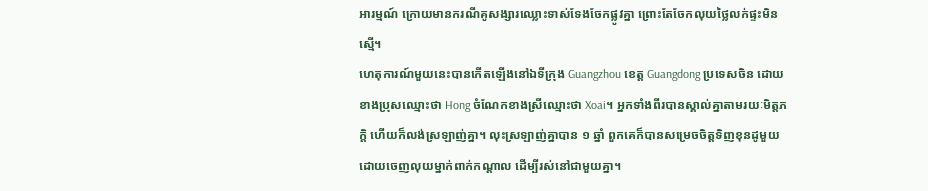អារម្មណ៍ ក្រោយមានករណីគូសង្សារឈ្លោះទាស់ទែងចែកផ្លូវគ្នា ព្រោះតែចែកលុយថ្លៃលក់ផ្ទះមិនស្មើ។
ហេតុការណ៍មួយនេះបានកើតឡើងនៅឯទីក្រុង Guangzhou ខេត្ត Guangdong ប្រទេសចិន ដោយខាងប្រុសឈ្មោះថា Hong ចំណែកខាងស្រីឈ្មោះថា Xoai។ អ្នកទាំងពីរបានស្គាល់គ្នាតាមរយៈមិត្តភក្តិ ហើយក៏លង់ស្រឡាញ់គ្នា។ លុះស្រឡាញ់គ្នាបាន ១ ឆ្នាំ ពួកគេក៏បានសម្រេចចិត្តទិញខុនដូមួយ ដោយចេញលុយម្នាក់ពាក់កណ្ដាល ដើម្បីរស់នៅជាមួយគ្នា។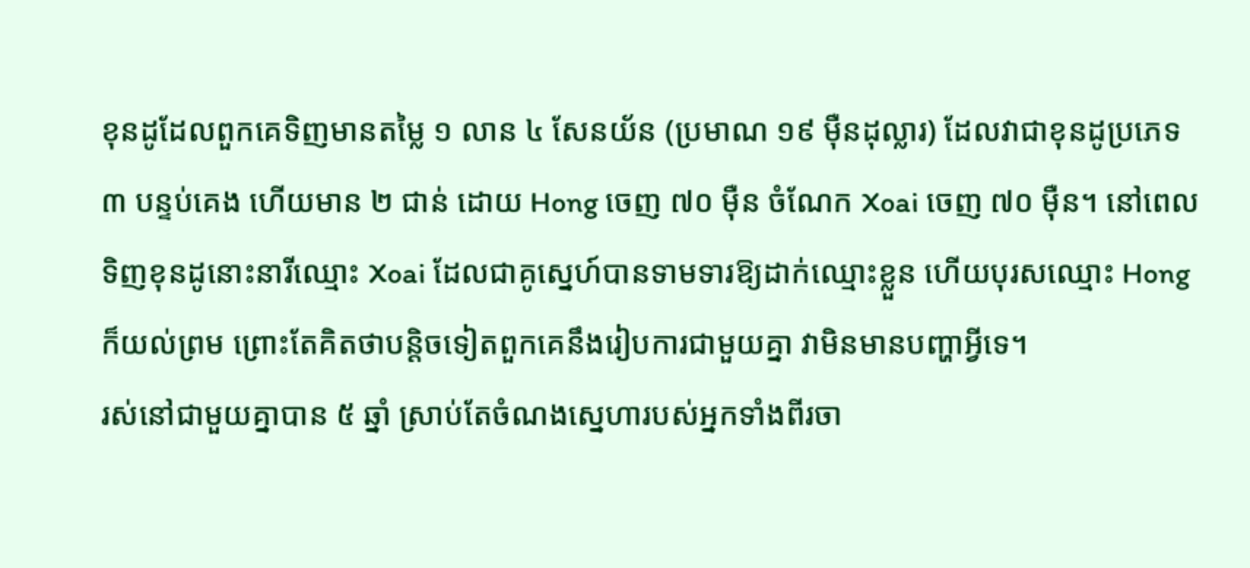ខុនដូដែលពួកគេទិញមានតម្លៃ ១ លាន ៤ សែនយ័ន (ប្រមាណ ១៩ ម៉ឺនដុល្លារ) ដែលវាជាខុនដូប្រភេទ ៣ បន្ទប់គេង ហើយមាន ២ ជាន់ ដោយ Hong ចេញ ៧០ ម៉ឺន ចំណែក Xoai ចេញ ៧០ ម៉ឺន។ នៅពេលទិញខុនដូនោះនារីឈ្មោះ Xoai ដែលជាគូស្នេហ៍បានទាមទារឱ្យដាក់ឈ្មោះខ្លួន ហើយបុរសឈ្មោះ Hong ក៏យល់ព្រម ព្រោះតែគិតថាបន្ដិចទៀតពួកគេនឹងរៀបការជាមួយគ្នា វាមិនមានបញ្ហាអ្វីទេ។
រស់នៅជាមួយគ្នាបាន ៥ ឆ្នាំ ស្រាប់តែចំណងស្នេហារបស់អ្នកទាំងពីរចា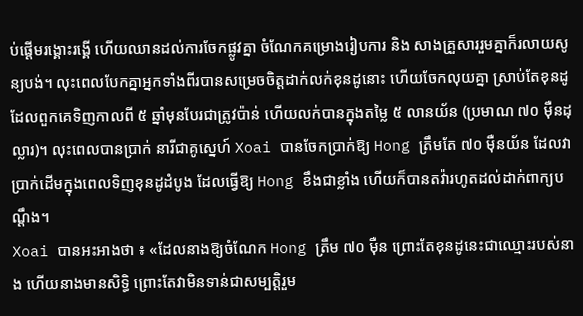ប់ផ្ដើមរង្គោះរង្គើ ហើយឈានដល់ការចែកផ្លូវគ្នា ចំណែកគម្រោងរៀបការ និង សាងគ្រួសាររួមគ្នាក៏រលាយសូន្យបង់។ លុះពេលបែកគ្នាអ្នកទាំងពីរបានសម្រេចចិត្តដាក់លក់ខុនដូនោះ ហើយចែកលុយគ្នា ស្រាប់តែខុនដូដែលពួកគេទិញកាលពី ៥ ឆ្នាំមុនបែរជាត្រូវប៉ាន់ ហើយលក់បានក្នុងតម្លៃ ៥ លានយ័ន (ប្រមាណ ៧០ ម៉ឺនដុល្លារ)។ លុះពេលបានប្រាក់ នារីជាគូស្នេហ៍ Xoai បានចែកប្រាក់ឱ្យ Hong ត្រឹមតែ ៧០ ម៉ឺនយ័ន ដែលវាប្រាក់ដើមក្នុងពេលទិញខុនដូដំបូង ដែលធ្វើឱ្យ Hong ខឹងជាខ្លាំង ហើយក៏បានតវ៉ារហូតដល់ដាក់ពាក្យបណ្ដឹង។
Xoai បានអះអាងថា ៖ «ដែលនាងឱ្យចំណែក Hong ត្រឹម ៧០ ម៉ឺន ព្រោះតែខុនដូនេះជាឈ្មោះរបស់នាង ហើយនាងមានសិទ្ធិ ព្រោះតែវាមិនទាន់ជាសម្បត្តិរួម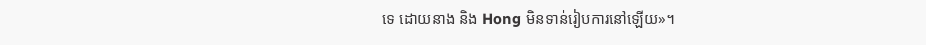ទេ ដោយនាង និង Hong មិនទាន់រៀបការនៅឡើយ»។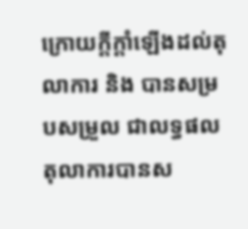ក្រោយក្តីក្តាំឡើងដល់តុលាការ និង បានសម្របសម្រួល ជាលទ្ធផលតុលាការបានស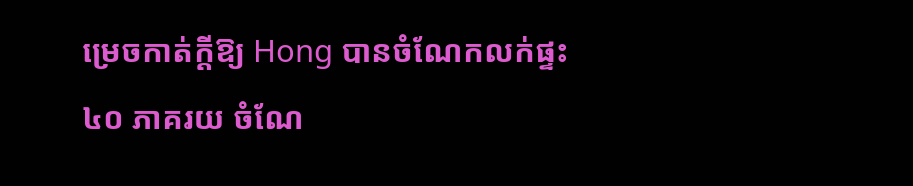ម្រេចកាត់ក្តីឱ្យ Hong បានចំណែកលក់ផ្ទះ ៤០ ភាគរយ ចំណែ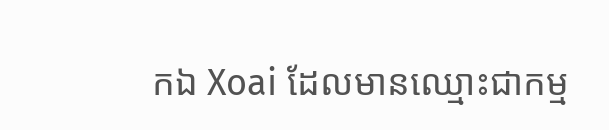កឯ Xoai ដែលមានឈ្មោះជាកម្ម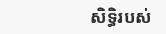សិទ្ធិរបស់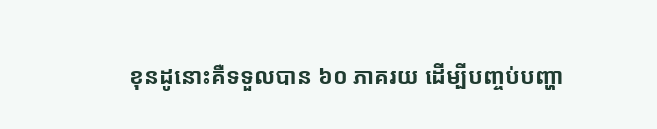ខុនដូនោះគឺទទួលបាន ៦០ ភាគរយ ដើម្បីបញ្ចប់បញ្ហា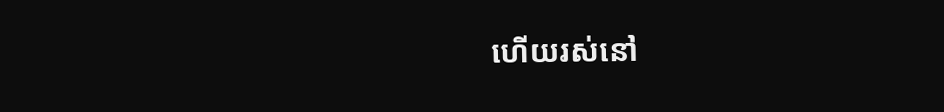ហើយរស់នៅ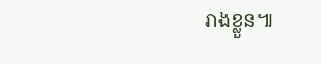រាងខ្លួន៕